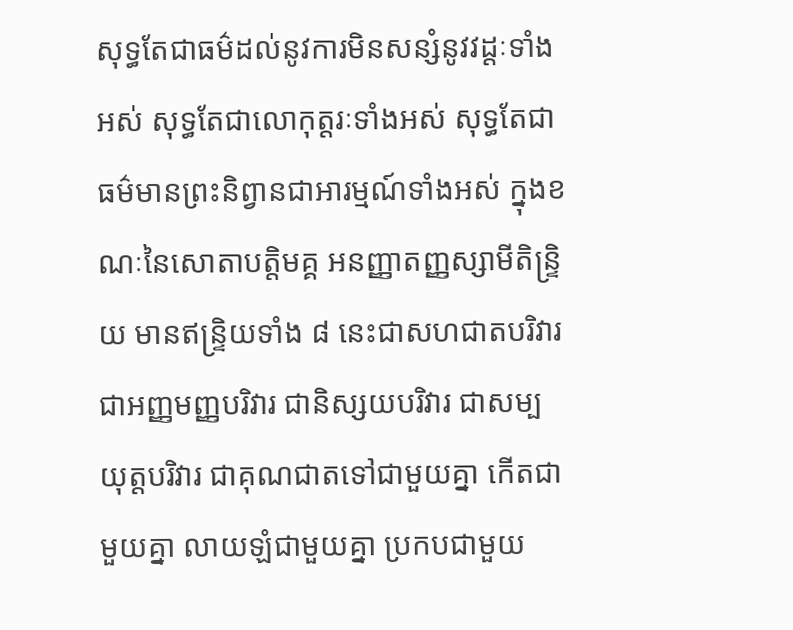សុទ្ធតែជាធម៌ដល់នូវការមិនសន្សំនូវវដ្ដៈទាំងអស់ សុទ្ធតែជាលោកុត្តរៈទាំងអស់ សុទ្ធតែជាធម៌មានព្រះនិព្វានជាអារម្មណ៍ទាំងអស់ ក្នុងខណៈនៃសោតាបត្តិមគ្គ អនញ្ញាតញ្ញស្សាមីតិន្ទ្រិយ មានឥន្ទ្រិយទាំង ៨ នេះជាសហជាតបរិវារ ជាអញ្ញមញ្ញបរិវារ ជានិស្សយបរិវារ ជាសម្បយុត្តបរិវារ ជាគុណជាតទៅជាមួយគ្នា កើតជាមួយគ្នា លាយឡំជាមួយគ្នា ប្រកបជាមួយ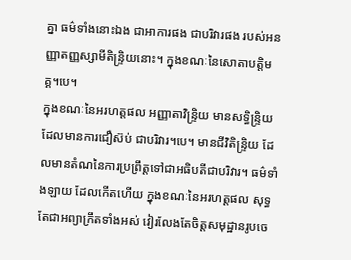គ្នា ធម៌ទាំងនោះឯង ជាអាការផង ជាបរិវារផង របស់អនញ្ញាតញ្ញស្សាមីតិន្ទ្រិយនោះ។ ក្នុងខណៈនៃសោតាបត្តិមគ្គ។បេ។
ក្នុងខណៈនៃអរហត្តផល អញ្ញាតាវិន្ទ្រិយ មានសទ្ធិន្ទ្រិយ ដែលមានការជឿស៊ប់ ជាបរិវារ។បេ។ មានជីវិតិន្ទ្រិយ ដែលមានតំណនៃការប្រព្រឹត្តទៅជាអធិបតីជាបរិវារ។ ធម៌ទាំងឡាយ ដែលកើតហើយ ក្នុងខណៈនៃអរហត្តផល សុទ្ធតែជាអព្យាក្រឹតទាំងអស់ វៀរលែងតែចិត្តសមុដ្ឋានរូបចេ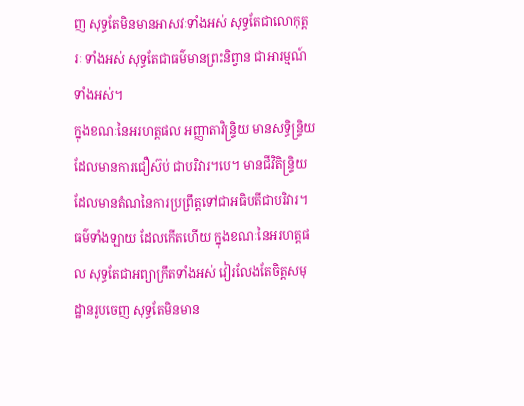ញ សុទ្ធតែមិនមានអាសវៈទាំងអស់ សុទ្ធតែជាលោកុត្តរៈ ទាំងអស់ សុទ្ធតែជាធម៌មានព្រះនិព្វាន ជាអារម្មណ៍ទាំងអស់។
ក្នុងខណៈនៃអរហត្តផល អញ្ញាតាវិន្ទ្រិយ មានសទ្ធិន្ទ្រិយ ដែលមានការជឿស៊ប់ ជាបរិវារ។បេ។ មានជីវិតិន្ទ្រិយ ដែលមានតំណនៃការប្រព្រឹត្តទៅជាអធិបតីជាបរិវារ។ ធម៌ទាំងឡាយ ដែលកើតហើយ ក្នុងខណៈនៃអរហត្តផល សុទ្ធតែជាអព្យាក្រឹតទាំងអស់ វៀរលែងតែចិត្តសមុដ្ឋានរូបចេញ សុទ្ធតែមិនមាន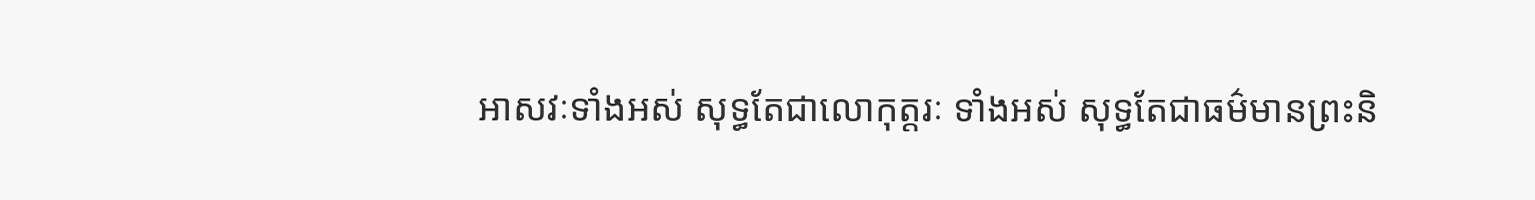អាសវៈទាំងអស់ សុទ្ធតែជាលោកុត្តរៈ ទាំងអស់ សុទ្ធតែជាធម៌មានព្រះនិ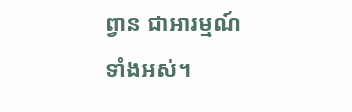ព្វាន ជាអារម្មណ៍ទាំងអស់។